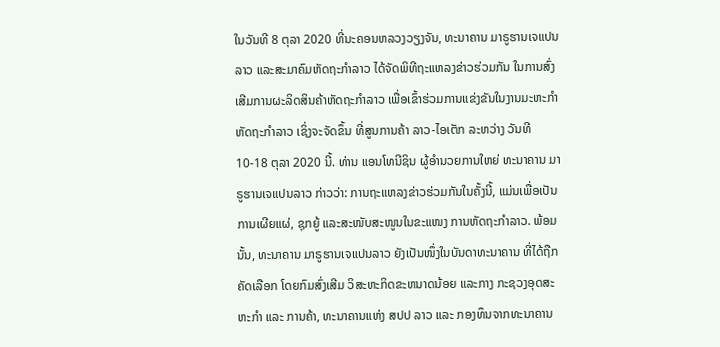ໃນວັນທີ 8 ຕຸລາ 2020 ທີ່ນະຄອນຫລວງວຽງຈັນ, ທະນາຄານ ມາຣູຮານເຈແປນລາວ ແລະສະມາຄົມຫັດຖະກຳລາວ ໄດ້ຈັດພິທີຖະແຫລງຂ່າວຮ່ວມກັນ ໃນການສົ່ງເສີມການຜະລິດສິນຄ້າຫັດຖະກຳລາວ ເພື່ອເຂົ້າຮ່ວມການແຂ່ງຂັນໃນງານມະຫະກຳຫັດຖະກຳລາວ ເຊິ່ງຈະຈັດຂຶ້ນ ທີ່ສູນການຄ້າ ລາວ-ໄອເຕັກ ລະຫວ່າງ ວັນທີ 10-18 ຕຸລາ 2020 ນີ້. ທ່ານ ແອນໂທນີຊິນ ຜູ້ອຳນວຍການໃຫຍ່ ທະນາຄານ ມາຣູຮານເຈແປນລາວ ກ່າວວ່າ: ການຖະແຫລງຂ່າວຮ່ວມກັນໃນຄັ້ງນີ້, ແມ່ນເພື່ອເປັນການເຜີຍແຜ່, ຊຸກຍູ້ ແລະສະໜັບສະໜູນໃນຂະແໜງ ການຫັດຖະກຳລາວ. ພ້ອມນັ້ນ, ທະນາຄານ ມາຣູຮານເຈແປນລາວ ຍັງເປັນໜຶ່ງໃນບັນດາທະນາຄານ ທີ່ໄດ້ຖືກຄັດເລືອກ ໂດຍກົມສົ່ງເສີມ ວິສະຫະກິດຂະຫນາດນ້ອຍ ແລະກາງ ກະຊວງອຸດສະຫະກຳ ແລະ ການຄ້າ, ທະນາຄານແຫ່ງ ສປປ ລາວ ແລະ ກອງທຶນຈາກທະນາຄານ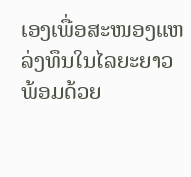ເອງເພື່ອສະໜອງແຫລ່ງທຶນໃນໄລຍະຍາວ ພ້ອມດ້ວຍ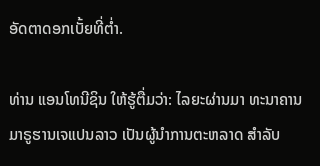ອັດຕາດອກເບັ້ຍທີ່ຕ່ຳ.

ທ່ານ ແອນໂທນີຊິນ ໃຫ້ຮູ້ຕື່ມວ່າ: ໄລຍະຜ່ານມາ ທະນາຄານ ມາຣູຮານເຈແປນລາວ ເປັນຜູ້ນຳການຕະຫລາດ ສຳລັບ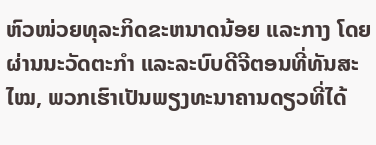ຫົວໜ່ວຍທຸລະກິດຂະຫນາດນ້ອຍ ແລະກາງ ໂດຍຜ່ານນະວັດຕະກຳ ແລະລະບົບດີຈີຕອນທີ່ທັນສະໄໝ, ພວກເຮົາເປັນພຽງທະນາຄານດຽວທີ່ໄດ້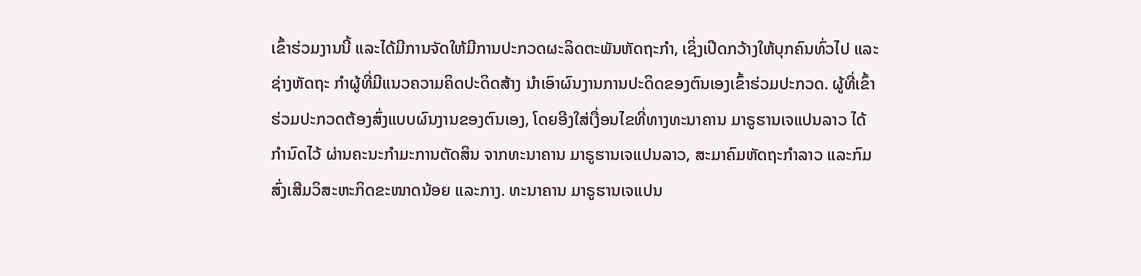ເຂົ້າຮ່ວມງານນີ້ ແລະໄດ້ມີການຈັດໃຫ້ມີການປະກວດຜະລິດຕະພັນຫັດຖະກຳ, ເຊິ່ງເປີດກວ້າງໃຫ້ບຸກຄົນທົ່ວໄປ ແລະຊ່າງຫັດຖະ ກຳຜູ້ທີ່ມີແນວຄວາມຄິດປະດິດສ້າງ ນຳເອົາຜົນງານການປະດິດຂອງຕົນເອງເຂົ້າຮ່ວມປະກວດ. ຜູ້ທີ່ເຂົ້າຮ່ວມປະກວດຕ້ອງສົ່ງແບບຜົນງານຂອງຕົນເອງ, ໂດຍອີງໃສ່ເງື່ອນໄຂທີ່ທາງທະນາຄານ ມາຣູຮານເຈແປນລາວ ໄດ້ກຳນົດໄວ້ ຜ່ານຄະນະກຳມະການຕັດສິນ ຈາກທະນາຄານ ມາຣູຮານເຈແປນລາວ, ສະມາຄົມຫັດຖະກຳລາວ ແລະກົມສົ່ງເສີມວິສະຫະກິດຂະໜາດນ້ອຍ ແລະກາງ. ທະນາຄານ ມາຣູຮານເຈແປນ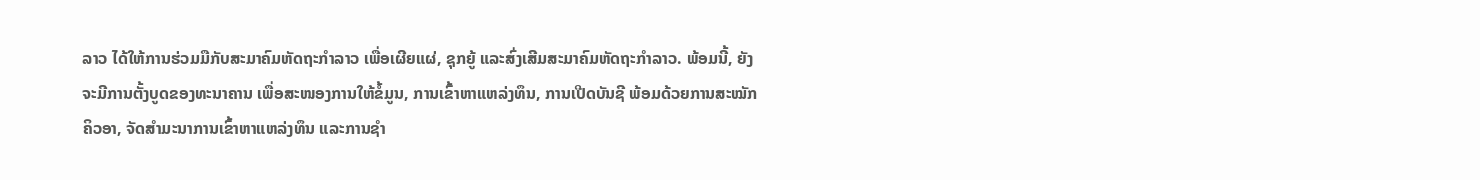ລາວ ໄດ້ໃຫ້ການຮ່ວມມືກັບສະມາຄົມຫັດຖະກຳລາວ ເພື່ອເຜີຍແຜ່, ຊຸກຍູ້ ແລະສົ່ງເສີມສະມາຄົມຫັດຖະກຳລາວ. ພ້ອມນີ້, ຍັງຈະມີການຕັ້ງບູດຂອງທະນາຄານ ເພື່ອສະໜອງການໃຫ້ຂໍ້ມູນ, ການເຂົ້າຫາແຫລ່ງທຶນ, ການເປີດບັນຊີ ພ້ອມດ້ວຍການສະໝັກຄິວອາ, ຈັດສຳມະນາການເຂົ້າຫາແຫລ່ງທຶນ ແລະການຊຳ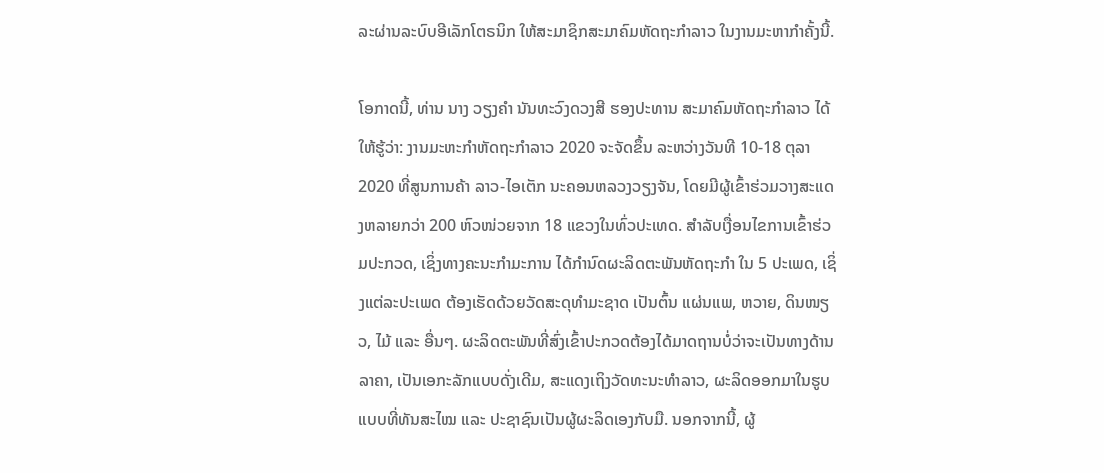ລະຜ່ານລະບົບອີເລັກໂຕຣນິກ ໃຫ້ສະມາຊິກສະມາຄົມຫັດຖະກຳລາວ ໃນງານມະຫາກຳຄັ້ງນີ້.

ໂອກາດນີ້, ທ່ານ ນາງ ວຽງຄຳ ນັນທະວົງດວງສີ ຮອງປະທານ ສະມາຄົມຫັດຖະກຳລາວ ໄດ້ໃຫ້ຮູ້ວ່າ: ງານມະຫະກຳຫັດຖະກຳລາວ 2020 ຈະຈັດຂຶ້ນ ລະຫວ່າງວັນທີ 10-18 ຕຸລາ 2020 ທີ່ສູນການຄ້າ ລາວ-ໄອເຕັກ ນະຄອນຫລວງວຽງຈັນ, ໂດຍມີຜູ້ເຂົ້າຮ່ວມວາງສະແດງຫລາຍກວ່າ 200 ຫົວໜ່ວຍຈາກ 18 ແຂວງໃນທົ່ວປະເທດ. ສຳລັບເງື່ອນໄຂການເຂົ້າຮ່ວມປະກວດ, ເຊິ່ງທາງຄະນະກຳມະການ ໄດ້ກຳນົດຜະລິດຕະພັນຫັດຖະກຳ ໃນ 5 ປະເພດ, ເຊິ່ງແຕ່ລະປະເພດ ຕ້ອງເຮັດດ້ວຍວັດສະດຸທຳມະຊາດ ເປັນຕົ້ນ ແຜ່ນແພ, ຫວາຍ, ດິນໜຽວ, ໄມ້ ແລະ ອື່ນໆ. ຜະລິດຕະພັນທີ່ສົ່ງເຂົ້າປະກວດຕ້ອງໄດ້ມາດຖານບໍ່ວ່າຈະເປັນທາງດ້ານລາຄາ, ເປັນເອກະລັກແບບດັ່ງເດີມ, ສະແດງເຖິງວັດທະນະທຳລາວ, ຜະລິດອອກມາໃນຮູບແບບທີ່ທັນສະໄໝ ແລະ ປະຊາຊົນເປັນຜູ້ຜະລິດເອງກັບມື. ນອກຈາກນີ້, ຜູ້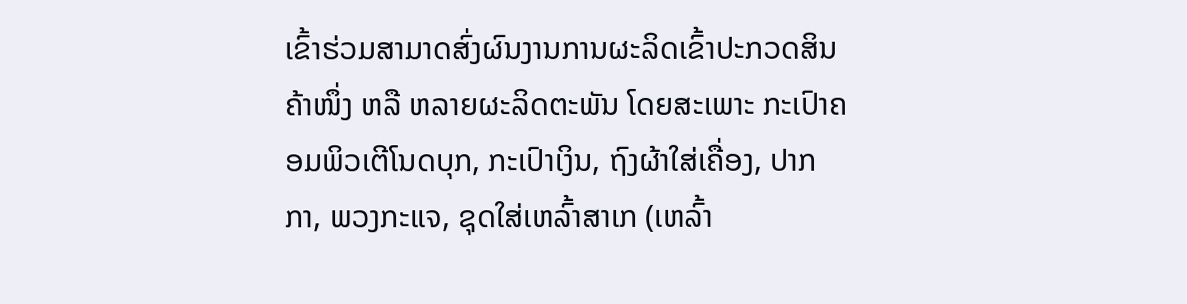ເຂົ້າຮ່ວມສາມາດສົ່ງຜົນງານການຜະລິດເຂົ້າປະກວດສິນຄ້າໜຶ່ງ ຫລື ຫລາຍຜະລິດຕະພັນ ໂດຍສະເພາະ ກະເປົາຄອມພິວເຕີໂນດບຸກ, ກະເປົາເງິນ, ຖົງຜ້າໃສ່ເຄື່ອງ, ປາກກາ, ພວງກະແຈ, ຊຸດໃສ່ເຫລົ້າສາເກ (ເຫລົ້າ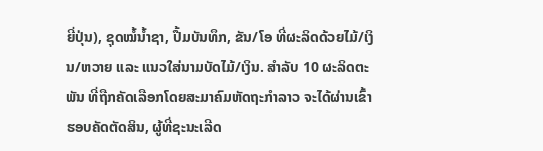ຍີ່ປຸ່ນ), ຊຸດໝໍ້ນໍ້າຊາ, ປື້ມບັນທຶກ, ຂັນ/ໂອ ທີ່ຜະລິດດ້ວຍໄມ້/ເງິນ/ຫວາຍ ແລະ ແນວໃສ່ນາມບັດໄມ້/ເງິນ. ສຳລັບ 10 ຜະລິດຕະພັນ ທີ່ຖືກຄັດເລືອກໂດຍສະມາຄົມຫັດຖະກຳລາວ ຈະໄດ້ຜ່ານເຂົ້າຮອບຄັດຕັດສິນ, ຜູ້ທີ່ຊະນະເລີດ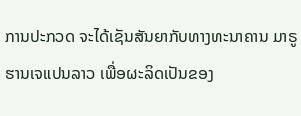ການປະກວດ ຈະໄດ້ເຊັນສັນຍາກັບທາງທະນາຄານ ມາຣູຮານເຈແປນລາວ ເພື່ອຜະລິດເປັນຂອງ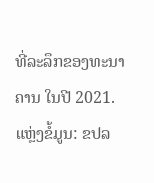ທີ່ລະລຶກຂອງທະນາຄານ ໃນປີ 2021.
ແຫຼ່ງຂໍ້ມູນ: ຂປລ